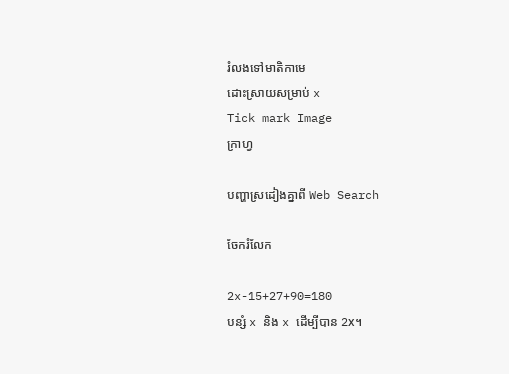រំលងទៅមាតិកាមេ
ដោះស្រាយសម្រាប់ x
Tick mark Image
ក្រាហ្វ

បញ្ហាស្រដៀងគ្នាពី Web Search

ចែករំលែក

2x-15+27+90=180
បន្សំ x និង x ដើម្បីបាន 2x។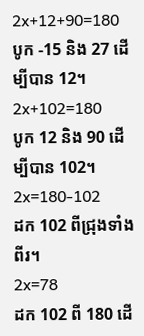2x+12+90=180
បូក -15 និង 27 ដើម្បីបាន 12។
2x+102=180
បូក 12 និង 90 ដើម្បីបាន 102។
2x=180-102
ដក 102 ពីជ្រុងទាំងពីរ។
2x=78
ដក 102 ពី 180 ដើ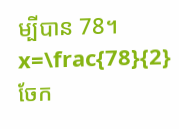ម្បីបាន 78។
x=\frac{78}{2}
ចែក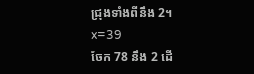ជ្រុងទាំងពីនឹង 2។
x=39
ចែក 78 នឹង 2 ដើ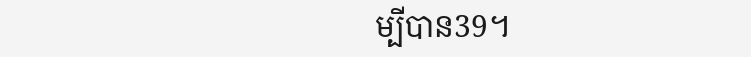ម្បីបាន39។